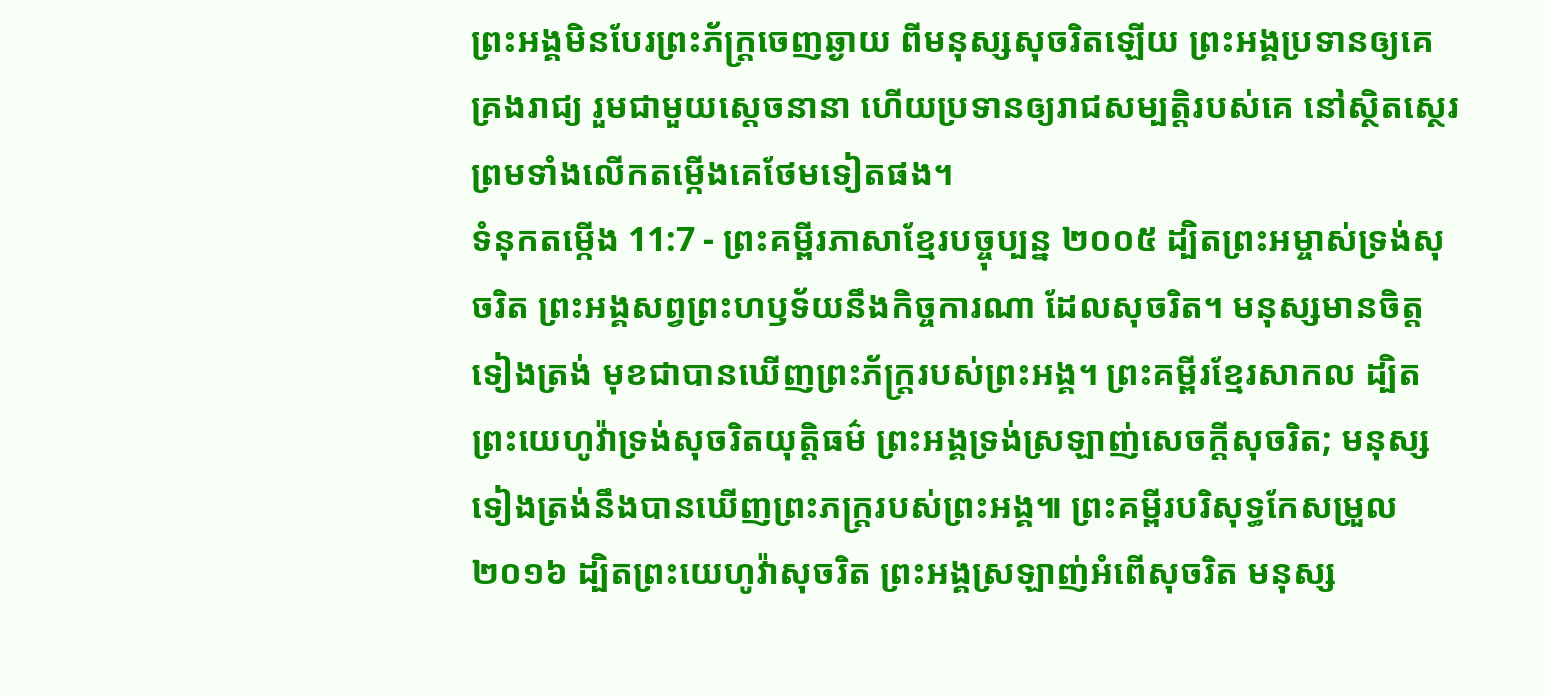ព្រះអង្គមិនបែរព្រះភ័ក្ត្រចេញឆ្ងាយ ពីមនុស្សសុចរិតឡើយ ព្រះអង្គប្រទានឲ្យគេគ្រងរាជ្យ រួមជាមួយស្ដេចនានា ហើយប្រទានឲ្យរាជសម្បត្តិរបស់គេ នៅស្ថិតស្ថេរ ព្រមទាំងលើកតម្កើងគេថែមទៀតផង។
ទំនុកតម្កើង 11:7 - ព្រះគម្ពីរភាសាខ្មែរបច្ចុប្បន្ន ២០០៥ ដ្បិតព្រះអម្ចាស់ទ្រង់សុចរិត ព្រះអង្គសព្វព្រះហឫទ័យនឹងកិច្ចការណា ដែលសុចរិត។ មនុស្សមានចិត្តទៀងត្រង់ មុខជាបានឃើញព្រះភ័ក្ត្ររបស់ព្រះអង្គ។ ព្រះគម្ពីរខ្មែរសាកល ដ្បិតព្រះយេហូវ៉ាទ្រង់សុចរិតយុត្តិធម៌ ព្រះអង្គទ្រង់ស្រឡាញ់សេចក្ដីសុចរិត; មនុស្សទៀងត្រង់នឹងបានឃើញព្រះភក្ត្ររបស់ព្រះអង្គ៕ ព្រះគម្ពីរបរិសុទ្ធកែសម្រួល ២០១៦ ដ្បិតព្រះយេហូវ៉ាសុចរិត ព្រះអង្គស្រឡាញ់អំពើសុចរិត មនុស្ស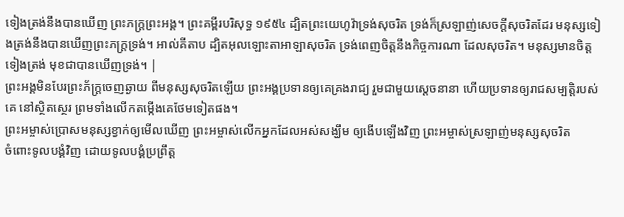ទៀងត្រង់នឹងបានឃើញ ព្រះភក្ត្រព្រះអង្គ។ ព្រះគម្ពីរបរិសុទ្ធ ១៩៥៤ ដ្បិតព្រះយេហូវ៉ាទ្រង់សុចរិត ទ្រង់ក៏ស្រឡាញ់សេចក្ដីសុចរិតដែរ មនុស្សទៀងត្រង់នឹងបានឃើញព្រះភក្ត្រទ្រង់។ អាល់គីតាប ដ្បិតអុលឡោះតាអាឡាសុចរិត ទ្រង់ពេញចិត្តនឹងកិច្ចការណា ដែលសុចរិត។ មនុស្សមានចិត្តទៀងត្រង់ មុខជាបានឃើញទ្រង់។ |
ព្រះអង្គមិនបែរព្រះភ័ក្ត្រចេញឆ្ងាយ ពីមនុស្សសុចរិតឡើយ ព្រះអង្គប្រទានឲ្យគេគ្រងរាជ្យ រួមជាមួយស្ដេចនានា ហើយប្រទានឲ្យរាជសម្បត្តិរបស់គេ នៅស្ថិតស្ថេរ ព្រមទាំងលើកតម្កើងគេថែមទៀតផង។
ព្រះអម្ចាស់ប្រោសមនុស្សខ្វាក់ឲ្យមើលឃើញ ព្រះអម្ចាស់លើកអ្នកដែលអស់សង្ឃឹម ឲ្យងើបឡើងវិញ ព្រះអម្ចាស់ស្រឡាញ់មនុស្សសុចរិត
ចំពោះទូលបង្គំវិញ ដោយទូលបង្គំប្រព្រឹត្ត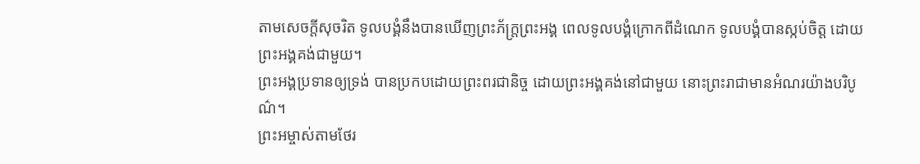តាមសេចក្ដីសុចរិត ទូលបង្គំនឹងបានឃើញព្រះភ័ក្ត្រព្រះអង្គ ពេលទូលបង្គំក្រោកពីដំណេក ទូលបង្គំបានស្កប់ចិត្ត ដោយព្រះអង្គគង់ជាមួយ។
ព្រះអង្គប្រទានឲ្យទ្រង់ បានប្រកបដោយព្រះពរជានិច្ច ដោយព្រះអង្គគង់នៅជាមួយ នោះព្រះរាជាមានអំណរយ៉ាងបរិបូណ៌។
ព្រះអម្ចាស់តាមថែរ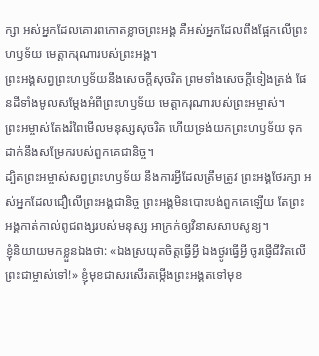ក្សា អស់អ្នកដែលគោរពកោតខ្លាចព្រះអង្គ គឺអស់អ្នកដែលពឹងផ្អែកលើព្រះហឫទ័យ មេត្តាករុណារបស់ព្រះអង្គ។
ព្រះអង្គសព្វព្រះហឫទ័យនឹងសេចក្ដីសុចរិត ព្រមទាំងសេចក្ដីទៀងត្រង់ ផែនដីទាំងមូលសម្តែងអំពីព្រះហឫទ័យ មេត្តាករុណារបស់ព្រះអម្ចាស់។
ព្រះអម្ចាស់តែងរំពៃមើលមនុស្សសុចរិត ហើយទ្រង់យកព្រះហឫទ័យ ទុកដាក់នឹងសម្រែករបស់ពួកគេជានិច្ច។
ដ្បិតព្រះអម្ចាស់សព្វព្រះហឫទ័យ នឹងការអ្វីដែលត្រឹមត្រូវ ព្រះអង្គថែរក្សា អស់អ្នកដែលជឿលើព្រះអង្គជានិច្ច ព្រះអង្គមិនបោះបង់ពួកគេឡើយ តែព្រះអង្គកាត់កាល់ពូជពង្សរបស់មនុស្ស អាក្រក់ឲ្យវិនាសសាបសូន្យ។
ខ្ញុំនិយាយមកខ្លួនឯងថា: «ឯងស្រយុតចិត្តធ្វើអ្វី ឯងថ្ងូរធ្វើអ្វី ចូរផ្ញើជីវិតលើព្រះជាម្ចាស់ទៅ!» ខ្ញុំមុខជាសរសើរតម្កើងព្រះអង្គតទៅមុខ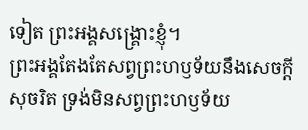ទៀត ព្រះអង្គសង្គ្រោះខ្ញុំ។
ព្រះអង្គតែងតែសព្វព្រះហឫទ័យនឹងសេចក្ដីសុចរិត ទ្រង់មិនសព្វព្រះហឫទ័យ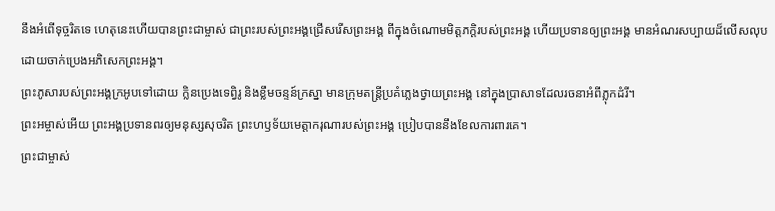នឹងអំពើទុច្ចរិតទេ ហេតុនេះហើយបានព្រះជាម្ចាស់ ជាព្រះរបស់ព្រះអង្គជ្រើសរើសព្រះអង្គ ពីក្នុងចំណោមមិត្តភក្ដិរបស់ព្រះអង្គ ហើយប្រទានឲ្យព្រះអង្គ មានអំណរសប្បាយដ៏លើសលុប ដោយចាក់ប្រេងអភិសេកព្រះអង្គ។
ព្រះភូសារបស់ព្រះអង្គក្រអូបទៅដោយ ក្លិនប្រេងទេព្វិរូ និងខ្លឹមចន្ទន៍ក្រស្នា មានក្រុមតន្ត្រីប្រគំភ្លេងថ្វាយព្រះអង្គ នៅក្នុងប្រាសាទដែលរចនាអំពីភ្លុកដំរី។
ព្រះអម្ចាស់អើយ ព្រះអង្គប្រទានពរឲ្យមនុស្សសុចរិត ព្រះហឫទ័យមេត្តាករុណារបស់ព្រះអង្គ ប្រៀបបាននឹងខែលការពារគេ។
ព្រះជាម្ចាស់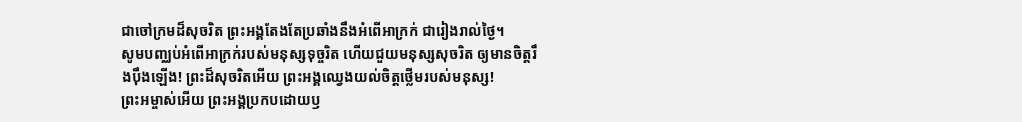ជាចៅក្រមដ៏សុចរិត ព្រះអង្គតែងតែប្រឆាំងនឹងអំពើអាក្រក់ ជារៀងរាល់ថ្ងៃ។
សូមបញ្ឈប់អំពើអាក្រក់របស់មនុស្សទុច្ចរិត ហើយជួយមនុស្សសុចរិត ឲ្យមានចិត្តរឹងប៉ឹងឡើង! ព្រះដ៏សុចរិតអើយ ព្រះអង្គឈ្វេងយល់ចិត្តថ្លើមរបស់មនុស្ស!
ព្រះអម្ចាស់អើយ ព្រះអង្គប្រកបដោយឫ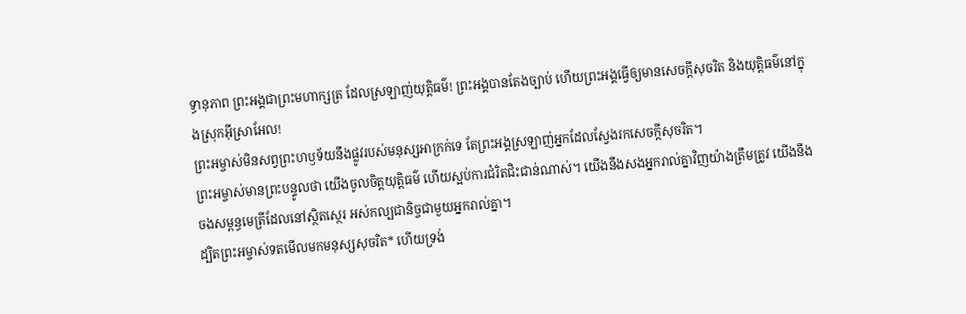ទ្ធានុភាព ព្រះអង្គជាព្រះមហាក្សត្រ ដែលស្រឡាញ់យុត្តិធម៌! ព្រះអង្គបានតែងច្បាប់ ហើយព្រះអង្គធ្វើឲ្យមានសេចក្ដីសុចរិត និងយុត្តិធម៌នៅក្នុងស្រុកអ៊ីស្រាអែល!
ព្រះអម្ចាស់មិនសព្វព្រះហឫទ័យនឹងផ្លូវរបស់មនុស្សអាក្រក់ទេ តែព្រះអង្គស្រឡាញ់អ្នកដែលស្វែងរកសេចក្ដីសុចរិត។
ព្រះអម្ចាស់មានព្រះបន្ទូលថា យើងចូលចិត្តយុត្តិធម៌ ហើយស្អប់ការជំរិតជិះជាន់ណាស់។ យើងនឹងសងអ្នករាល់គ្នាវិញយ៉ាងត្រឹមត្រូវ យើងនឹងចងសម្ពន្ធមេត្រីដែលនៅស្ថិតស្ថេរ អស់កល្បជានិច្ចជាមួយអ្នករាល់គ្នា។
ដ្បិតព្រះអម្ចាស់ទតមើលមកមនុស្សសុចរិត* ហើយទ្រង់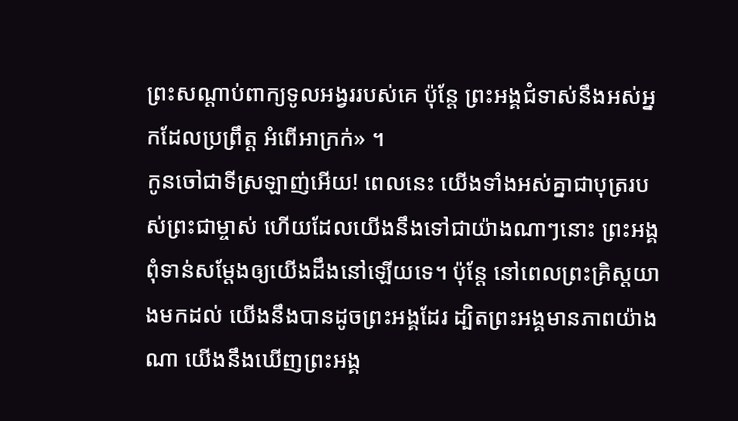ព្រះសណ្ដាប់ពាក្យទូលអង្វររបស់គេ ប៉ុន្តែ ព្រះអង្គជំទាស់នឹងអស់អ្នកដែលប្រព្រឹត្ត អំពើអាក្រក់» ។
កូនចៅជាទីស្រឡាញ់អើយ! ពេលនេះ យើងទាំងអស់គ្នាជាបុត្ររបស់ព្រះជាម្ចាស់ ហើយដែលយើងនឹងទៅជាយ៉ាងណាៗនោះ ព្រះអង្គពុំទាន់សម្តែងឲ្យយើងដឹងនៅឡើយទេ។ ប៉ុន្តែ នៅពេលព្រះគ្រិស្តយាងមកដល់ យើងនឹងបានដូចព្រះអង្គដែរ ដ្បិតព្រះអង្គមានភាពយ៉ាងណា យើងនឹងឃើញព្រះអង្គ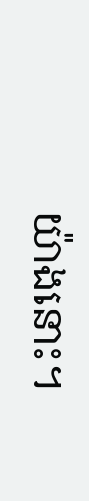យ៉ាងនោះ។